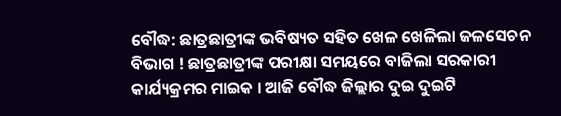ବୌଦ୍ଧ: ଛାତ୍ରଛାତ୍ରୀଙ୍କ ଭବିଷ୍ୟତ ସହିତ ଖେଳ ଖେଳିଲା ଜଳସେଚନ ବିଭାଗ ! ଛାତ୍ରଛାତ୍ରୀଙ୍କ ପରୀକ୍ଷା ସମୟରେ ବାଜିଲା ସରକାରୀ କାର୍ଯ୍ୟକ୍ରମର ମାଇକ । ଆଜି ବୌଦ୍ଧ ଜିଲ୍ଲାର ଦୁଇ ଦୁଇଟି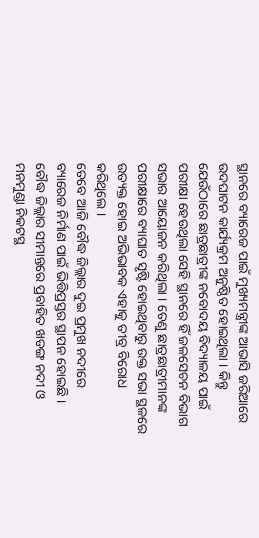ସ୍ଥାନରେ ବ୍ୟାରେଜ ପାଇଁ ମୁଖ୍ୟମନ୍ତ୍ରୀଙ୍କ ଆଭାସି ଜରିଆରେ ଉଦଘାଟନ କାର୍ଯ୍ୟକ୍ରମ ଅନୁଷ୍ଠିତ ହୋଇଥିଲା । କିନ୍ତୁ ଯେଉଁଠାରେ ଛାତ୍ରଛାତ୍ରୀଙ୍କ ନବୋଦୟ ବିଦ୍ୟାଳୟ ପାଇଁ ପରୀକ୍ଷା ହେଉଥିଲା ସେହି ସ୍ଥାନରେ ହିଁ ଜଳସେଚନ ବିଭାଗ ସଭାର ଆୟୋଜନ କରିଥିଲା । ତେଣୁ ଛାତ୍ରଛାତ୍ରୀମାନଙ୍କ ପରୀକ୍ଷାରେ ବ୍ୟାଘାତ ସୃଷ୍ଟି ହୋଇଥିବାରୁ ଉକ୍ତ ସଭା ସ୍ଥଳରେ ଉତ୍ୟକ୍ତ ହୋଇ ଅଭିଭାବକ ଏହାକୁ ତୀବ୍ର ବିରୋଧ କରିଥିଲେ ।
ତେବେ ଆଜି ବୌଦ୍ଧ ଜିଲ୍ଲାର ଦୁଇ ପ୍ରମୁଖ ନଦୀରେ ବ୍ୟାରେଜ ନିର୍ମାଣ ପାଇଁ ଭିତ୍ତିପ୍ରସ୍ତର ସ୍ଥାପନ ହୋଇଛି । ବୌଦ୍ଧ ଜିଲ୍ଲାର ସୀମାନ୍ତରେ ପ୍ରବାହିତ ଖଡଙ୍ଗ ନଦୀ ଓ ମନମୁଣ୍ଡା ନିକଟସ୍ଥ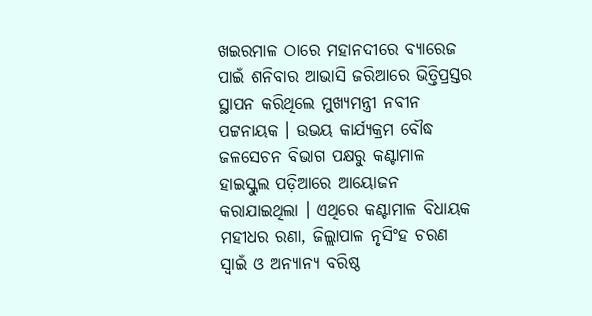ଖଇରମାଳ ଠାରେ ମହାନଦୀରେ ବ୍ୟାରେଜ ପାଇଁ ଶନିବାର ଆଭାସି ଜରିଆରେ ଭିତ୍ତିପ୍ରସ୍ତର ସ୍ଥାପନ କରିଥିଲେ ମୁଖ୍ୟମନ୍ତ୍ରୀ ନବୀନ ପଟ୍ଟନାୟକ । ଉଭୟ କାର୍ଯ୍ୟକ୍ରମ ବୌଦ୍ଧ ଜଳସେଚନ ବିଭାଗ ପକ୍ଷରୁ କଣ୍ଟାମାଳ ହାଇସ୍କୁଲ ପଡ଼ିଆରେ ଆୟୋଜନ କରାଯାଇଥିଲା । ଏଥିରେ କଣ୍ଟାମାଳ ବିଧାୟକ ମହୀଧର ରଣା, ଜିଲ୍ଲାପାଳ ନୃସିଂହ ଚରଣ ସ୍ବାଇଁ ଓ ଅନ୍ୟାନ୍ୟ ବରିଷ୍ଠ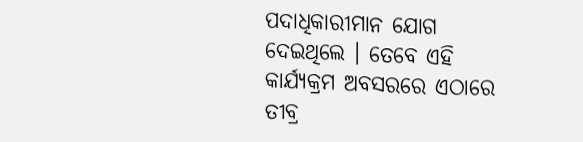ପଦାଧିକାରୀମାନ ଯୋଗ ଦେଇଥିଲେ । ତେବେ ଏହି କାର୍ଯ୍ୟକ୍ରମ ଅବସରରେ ଏଠାରେ ତୀବ୍ର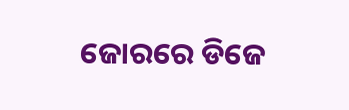ଜୋରରେ ଡିଜେ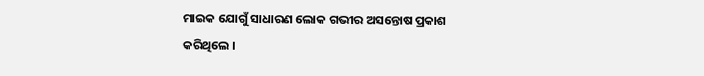ମାଇକ ଯୋଗୁଁ ସାଧାରଣ ଲୋକ ଗଭୀର ଅସନ୍ତୋଷ ପ୍ରକାଶ କରିଥିଲେ ।